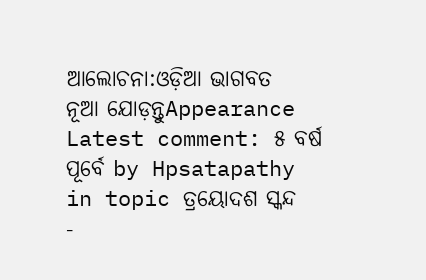ଆଲୋଚନା:ଓଡ଼ିଆ ଭାଗବତ
ନୂଆ ଯୋଡ଼ନ୍ତୁAppearance
Latest comment: ୫ ବର୍ଷ ପୂର୍ବେ by Hpsatapathy in topic ତ୍ରୟୋଦଶ ସ୍କନ୍ଦ
-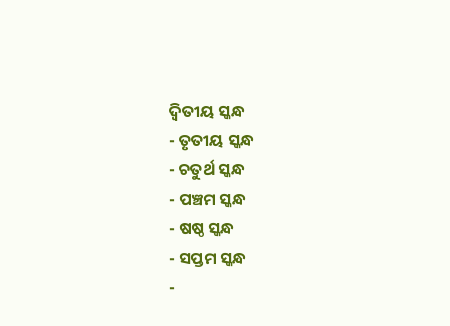ଦ୍ଵିତୀୟ ସ୍କନ୍ଧ
- ତୃତୀୟ ସ୍କନ୍ଧ
- ଚତୁର୍ଥ ସ୍କନ୍ଧ
- ପଞ୍ଚମ ସ୍କନ୍ଧ
- ଷଷ୍ଠ ସ୍କନ୍ଧ
- ସପ୍ତମ ସ୍କନ୍ଧ
-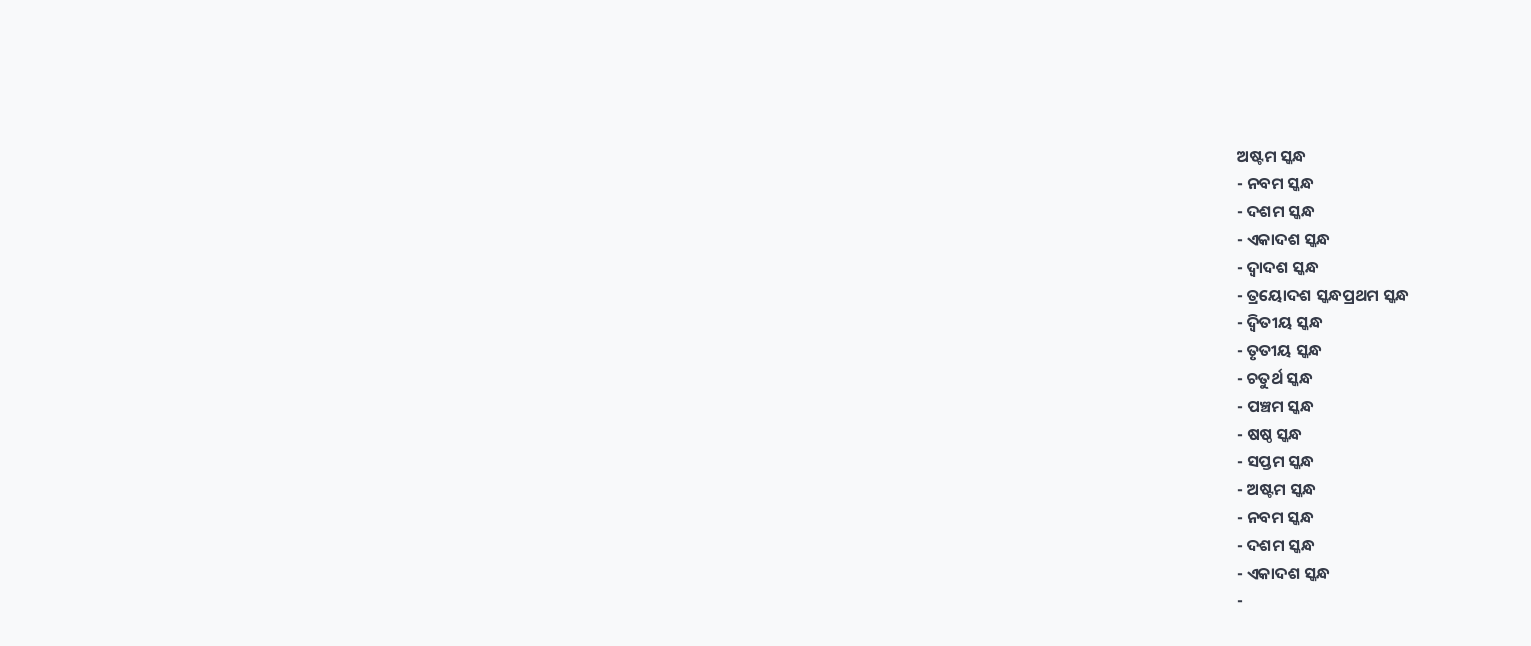ଅଷ୍ଟମ ସ୍କନ୍ଧ
- ନବମ ସ୍କନ୍ଧ
- ଦଶମ ସ୍କନ୍ଧ
- ଏକାଦଶ ସ୍କନ୍ଧ
- ଦ୍ଵାଦଶ ସ୍କନ୍ଧ
- ତ୍ରୟୋଦଶ ସ୍କନ୍ଧପ୍ରଥମ ସ୍କନ୍ଧ
- ଦ୍ଵିତୀୟ ସ୍କନ୍ଧ
- ତୃତୀୟ ସ୍କନ୍ଧ
- ଚତୁର୍ଥ ସ୍କନ୍ଧ
- ପଞ୍ଚମ ସ୍କନ୍ଧ
- ଷଷ୍ଠ ସ୍କନ୍ଧ
- ସପ୍ତମ ସ୍କନ୍ଧ
- ଅଷ୍ଟମ ସ୍କନ୍ଧ
- ନବମ ସ୍କନ୍ଧ
- ଦଶମ ସ୍କନ୍ଧ
- ଏକାଦଶ ସ୍କନ୍ଧ
-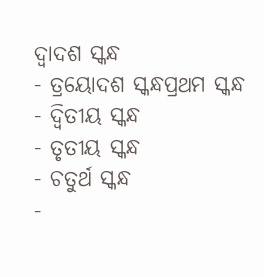ଦ୍ଵାଦଶ ସ୍କନ୍ଧ
- ତ୍ରୟୋଦଶ ସ୍କନ୍ଧପ୍ରଥମ ସ୍କନ୍ଧ
- ଦ୍ଵିତୀୟ ସ୍କନ୍ଧ
- ତୃତୀୟ ସ୍କନ୍ଧ
- ଚତୁର୍ଥ ସ୍କନ୍ଧ
-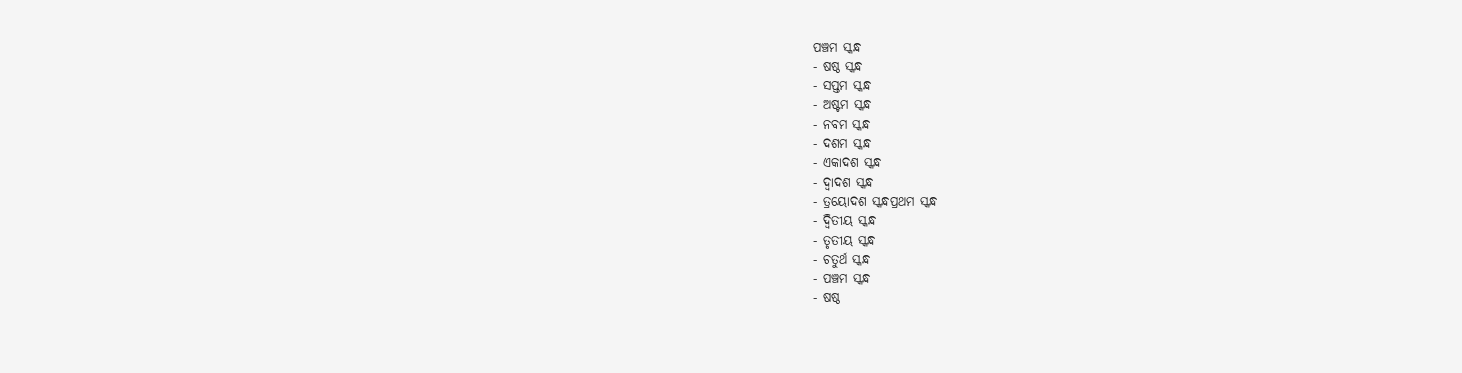ପଞ୍ଚମ ସ୍କନ୍ଧ
- ଷଷ୍ଠ ସ୍କନ୍ଧ
- ସପ୍ତମ ସ୍କନ୍ଧ
- ଅଷ୍ଟମ ସ୍କନ୍ଧ
- ନବମ ସ୍କନ୍ଧ
- ଦଶମ ସ୍କନ୍ଧ
- ଏକାଦଶ ସ୍କନ୍ଧ
- ଦ୍ଵାଦଶ ସ୍କନ୍ଧ
- ତ୍ରୟୋଦଶ ସ୍କନ୍ଧପ୍ରଥମ ସ୍କନ୍ଧ
- ଦ୍ଵିତୀୟ ସ୍କନ୍ଧ
- ତୃତୀୟ ସ୍କନ୍ଧ
- ଚତୁର୍ଥ ସ୍କନ୍ଧ
- ପଞ୍ଚମ ସ୍କନ୍ଧ
- ଷଷ୍ଠ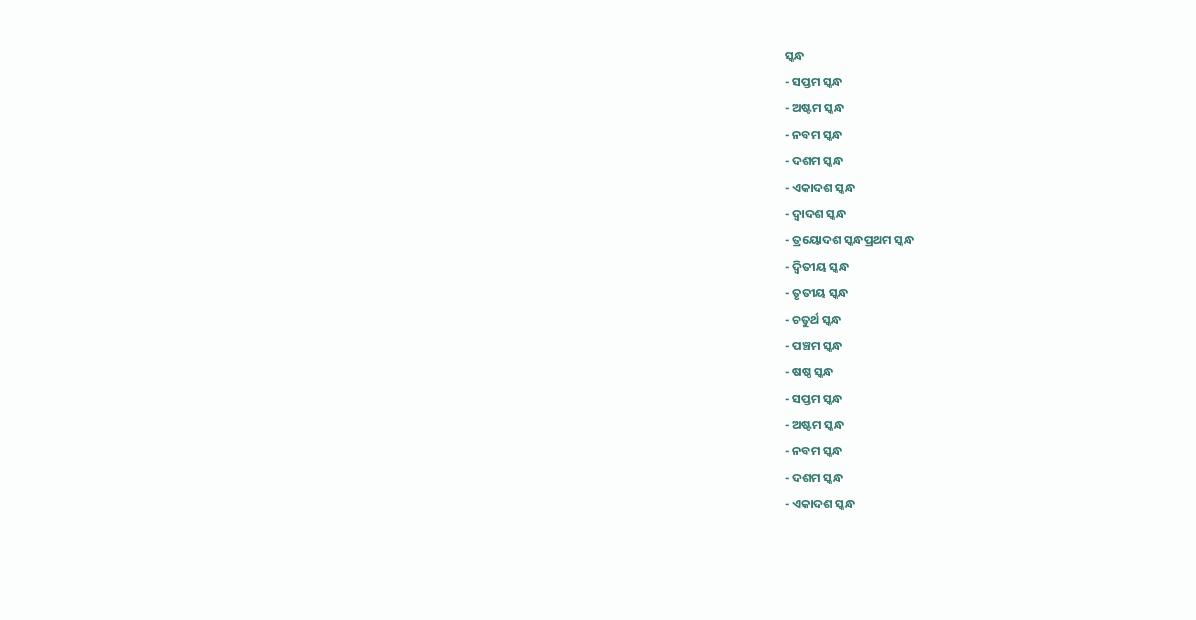ସ୍କନ୍ଧ
- ସପ୍ତମ ସ୍କନ୍ଧ
- ଅଷ୍ଟମ ସ୍କନ୍ଧ
- ନବମ ସ୍କନ୍ଧ
- ଦଶମ ସ୍କନ୍ଧ
- ଏକାଦଶ ସ୍କନ୍ଧ
- ଦ୍ଵାଦଶ ସ୍କନ୍ଧ
- ତ୍ରୟୋଦଶ ସ୍କନ୍ଧପ୍ରଥମ ସ୍କନ୍ଧ
- ଦ୍ଵିତୀୟ ସ୍କନ୍ଧ
- ତୃତୀୟ ସ୍କନ୍ଧ
- ଚତୁର୍ଥ ସ୍କନ୍ଧ
- ପଞ୍ଚମ ସ୍କନ୍ଧ
- ଷଷ୍ଠ ସ୍କନ୍ଧ
- ସପ୍ତମ ସ୍କନ୍ଧ
- ଅଷ୍ଟମ ସ୍କନ୍ଧ
- ନବମ ସ୍କନ୍ଧ
- ଦଶମ ସ୍କନ୍ଧ
- ଏକାଦଶ ସ୍କନ୍ଧ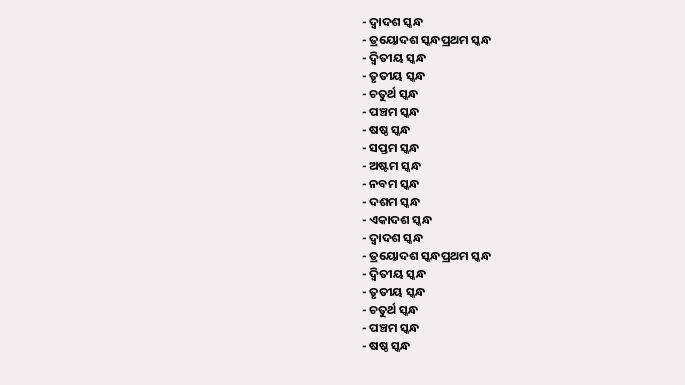- ଦ୍ଵାଦଶ ସ୍କନ୍ଧ
- ତ୍ରୟୋଦଶ ସ୍କନ୍ଧପ୍ରଥମ ସ୍କନ୍ଧ
- ଦ୍ଵିତୀୟ ସ୍କନ୍ଧ
- ତୃତୀୟ ସ୍କନ୍ଧ
- ଚତୁର୍ଥ ସ୍କନ୍ଧ
- ପଞ୍ଚମ ସ୍କନ୍ଧ
- ଷଷ୍ଠ ସ୍କନ୍ଧ
- ସପ୍ତମ ସ୍କନ୍ଧ
- ଅଷ୍ଟମ ସ୍କନ୍ଧ
- ନବମ ସ୍କନ୍ଧ
- ଦଶମ ସ୍କନ୍ଧ
- ଏକାଦଶ ସ୍କନ୍ଧ
- ଦ୍ଵାଦଶ ସ୍କନ୍ଧ
- ତ୍ରୟୋଦଶ ସ୍କନ୍ଧପ୍ରଥମ ସ୍କନ୍ଧ
- ଦ୍ଵିତୀୟ ସ୍କନ୍ଧ
- ତୃତୀୟ ସ୍କନ୍ଧ
- ଚତୁର୍ଥ ସ୍କନ୍ଧ
- ପଞ୍ଚମ ସ୍କନ୍ଧ
- ଷଷ୍ଠ ସ୍କନ୍ଧ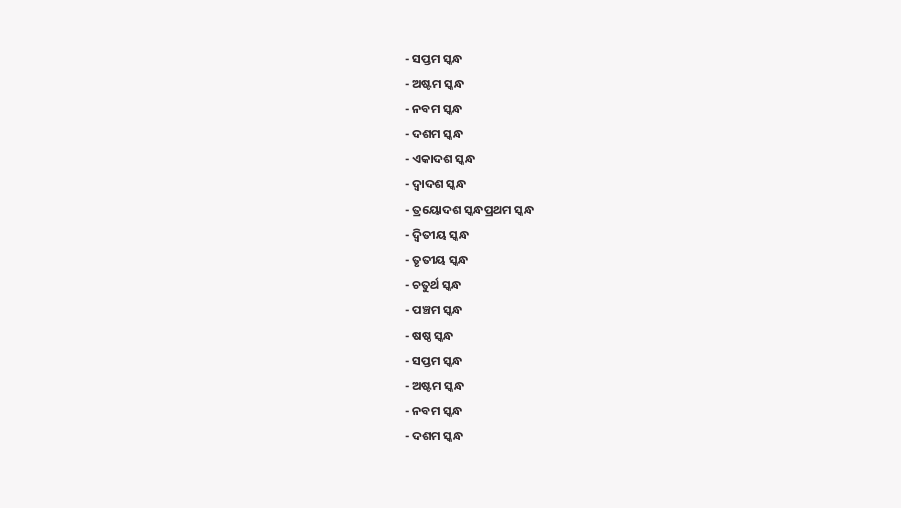- ସପ୍ତମ ସ୍କନ୍ଧ
- ଅଷ୍ଟମ ସ୍କନ୍ଧ
- ନବମ ସ୍କନ୍ଧ
- ଦଶମ ସ୍କନ୍ଧ
- ଏକାଦଶ ସ୍କନ୍ଧ
- ଦ୍ଵାଦଶ ସ୍କନ୍ଧ
- ତ୍ରୟୋଦଶ ସ୍କନ୍ଧପ୍ରଥମ ସ୍କନ୍ଧ
- ଦ୍ଵିତୀୟ ସ୍କନ୍ଧ
- ତୃତୀୟ ସ୍କନ୍ଧ
- ଚତୁର୍ଥ ସ୍କନ୍ଧ
- ପଞ୍ଚମ ସ୍କନ୍ଧ
- ଷଷ୍ଠ ସ୍କନ୍ଧ
- ସପ୍ତମ ସ୍କନ୍ଧ
- ଅଷ୍ଟମ ସ୍କନ୍ଧ
- ନବମ ସ୍କନ୍ଧ
- ଦଶମ ସ୍କନ୍ଧ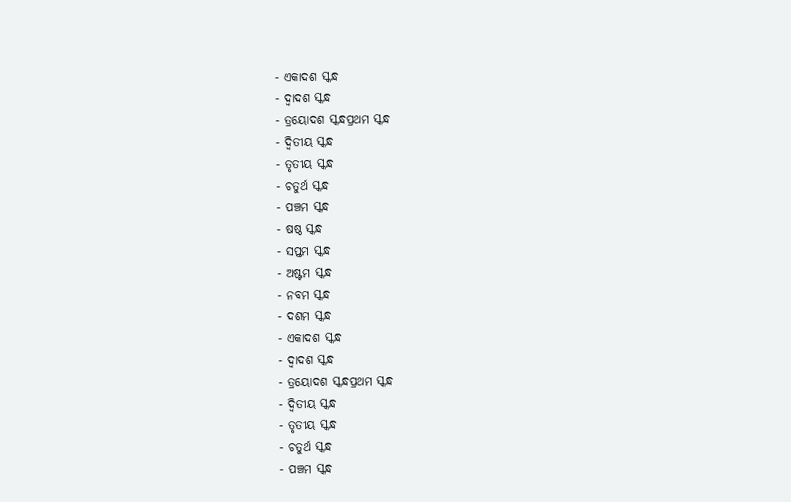- ଏକାଦଶ ସ୍କନ୍ଧ
- ଦ୍ଵାଦଶ ସ୍କନ୍ଧ
- ତ୍ରୟୋଦଶ ସ୍କନ୍ଧପ୍ରଥମ ସ୍କନ୍ଧ
- ଦ୍ଵିତୀୟ ସ୍କନ୍ଧ
- ତୃତୀୟ ସ୍କନ୍ଧ
- ଚତୁର୍ଥ ସ୍କନ୍ଧ
- ପଞ୍ଚମ ସ୍କନ୍ଧ
- ଷଷ୍ଠ ସ୍କନ୍ଧ
- ସପ୍ତମ ସ୍କନ୍ଧ
- ଅଷ୍ଟମ ସ୍କନ୍ଧ
- ନବମ ସ୍କନ୍ଧ
- ଦଶମ ସ୍କନ୍ଧ
- ଏକାଦଶ ସ୍କନ୍ଧ
- ଦ୍ଵାଦଶ ସ୍କନ୍ଧ
- ତ୍ରୟୋଦଶ ସ୍କନ୍ଧପ୍ରଥମ ସ୍କନ୍ଧ
- ଦ୍ଵିତୀୟ ସ୍କନ୍ଧ
- ତୃତୀୟ ସ୍କନ୍ଧ
- ଚତୁର୍ଥ ସ୍କନ୍ଧ
- ପଞ୍ଚମ ସ୍କନ୍ଧ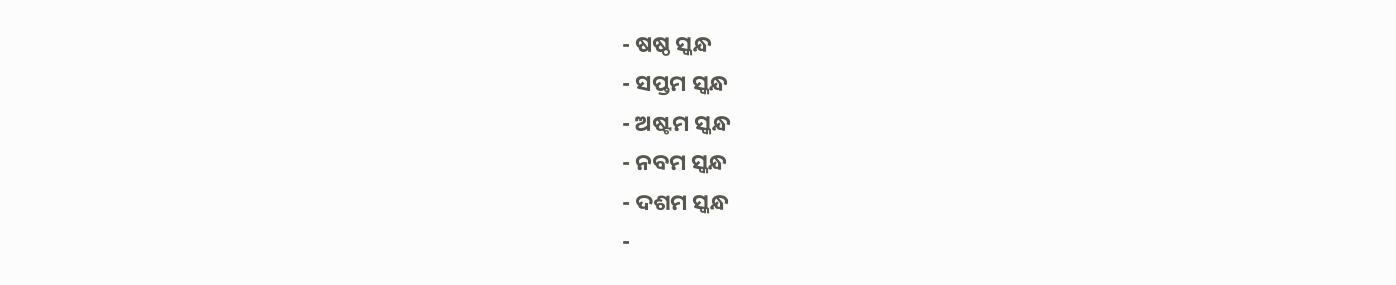- ଷଷ୍ଠ ସ୍କନ୍ଧ
- ସପ୍ତମ ସ୍କନ୍ଧ
- ଅଷ୍ଟମ ସ୍କନ୍ଧ
- ନବମ ସ୍କନ୍ଧ
- ଦଶମ ସ୍କନ୍ଧ
-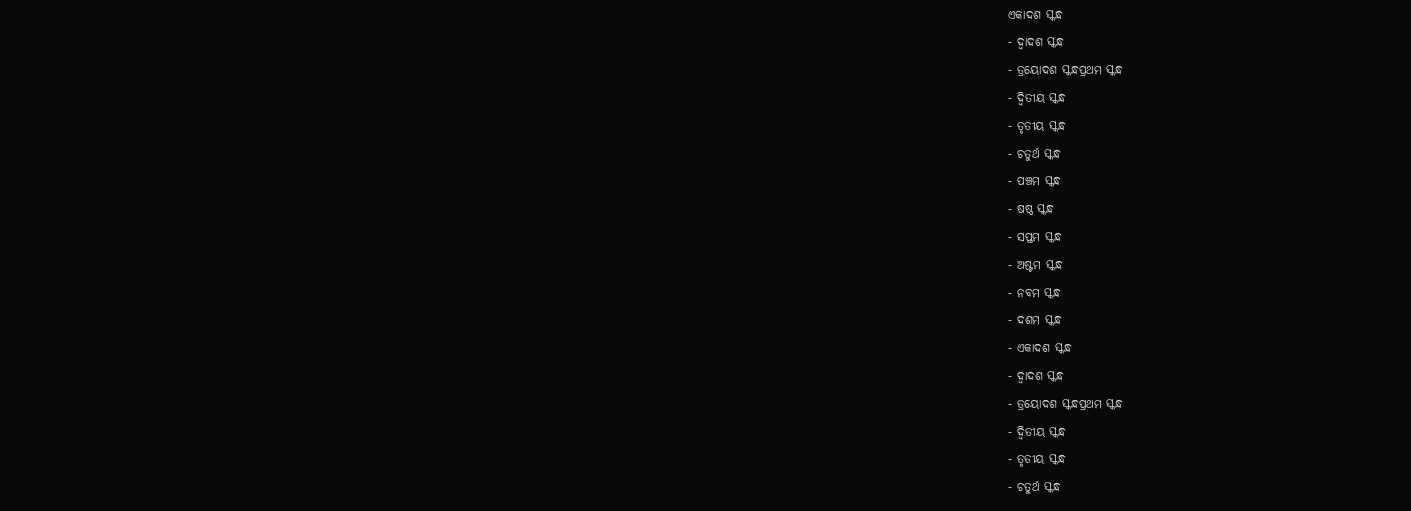ଏକାଦଶ ସ୍କନ୍ଧ
- ଦ୍ଵାଦଶ ସ୍କନ୍ଧ
- ତ୍ରୟୋଦଶ ସ୍କନ୍ଧପ୍ରଥମ ସ୍କନ୍ଧ
- ଦ୍ଵିତୀୟ ସ୍କନ୍ଧ
- ତୃତୀୟ ସ୍କନ୍ଧ
- ଚତୁର୍ଥ ସ୍କନ୍ଧ
- ପଞ୍ଚମ ସ୍କନ୍ଧ
- ଷଷ୍ଠ ସ୍କନ୍ଧ
- ସପ୍ତମ ସ୍କନ୍ଧ
- ଅଷ୍ଟମ ସ୍କନ୍ଧ
- ନବମ ସ୍କନ୍ଧ
- ଦଶମ ସ୍କନ୍ଧ
- ଏକାଦଶ ସ୍କନ୍ଧ
- ଦ୍ଵାଦଶ ସ୍କନ୍ଧ
- ତ୍ରୟୋଦଶ ସ୍କନ୍ଧପ୍ରଥମ ସ୍କନ୍ଧ
- ଦ୍ଵିତୀୟ ସ୍କନ୍ଧ
- ତୃତୀୟ ସ୍କନ୍ଧ
- ଚତୁର୍ଥ ସ୍କନ୍ଧ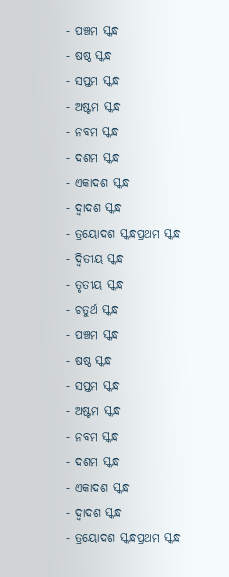- ପଞ୍ଚମ ସ୍କନ୍ଧ
- ଷଷ୍ଠ ସ୍କନ୍ଧ
- ସପ୍ତମ ସ୍କନ୍ଧ
- ଅଷ୍ଟମ ସ୍କନ୍ଧ
- ନବମ ସ୍କନ୍ଧ
- ଦଶମ ସ୍କନ୍ଧ
- ଏକାଦଶ ସ୍କନ୍ଧ
- ଦ୍ଵାଦଶ ସ୍କନ୍ଧ
- ତ୍ରୟୋଦଶ ସ୍କନ୍ଧପ୍ରଥମ ସ୍କନ୍ଧ
- ଦ୍ଵିତୀୟ ସ୍କନ୍ଧ
- ତୃତୀୟ ସ୍କନ୍ଧ
- ଚତୁର୍ଥ ସ୍କନ୍ଧ
- ପଞ୍ଚମ ସ୍କନ୍ଧ
- ଷଷ୍ଠ ସ୍କନ୍ଧ
- ସପ୍ତମ ସ୍କନ୍ଧ
- ଅଷ୍ଟମ ସ୍କନ୍ଧ
- ନବମ ସ୍କନ୍ଧ
- ଦଶମ ସ୍କନ୍ଧ
- ଏକାଦଶ ସ୍କନ୍ଧ
- ଦ୍ଵାଦଶ ସ୍କନ୍ଧ
- ତ୍ରୟୋଦଶ ସ୍କନ୍ଧପ୍ରଥମ ସ୍କନ୍ଧ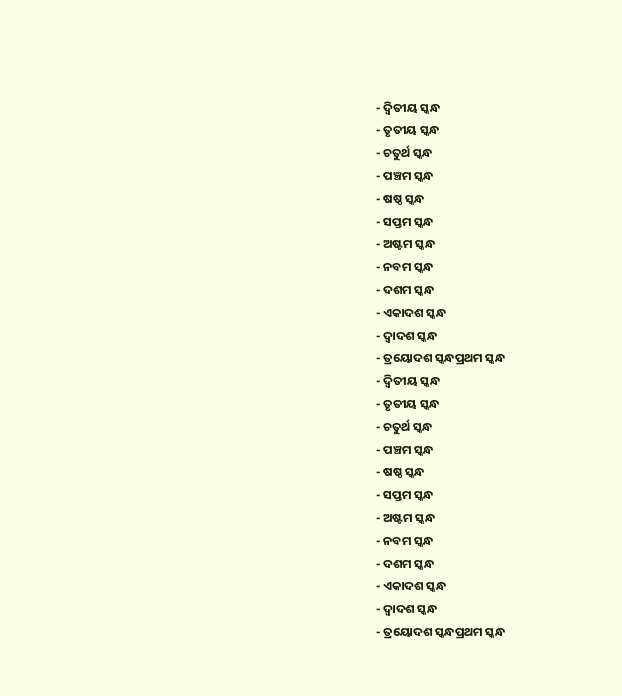- ଦ୍ଵିତୀୟ ସ୍କନ୍ଧ
- ତୃତୀୟ ସ୍କନ୍ଧ
- ଚତୁର୍ଥ ସ୍କନ୍ଧ
- ପଞ୍ଚମ ସ୍କନ୍ଧ
- ଷଷ୍ଠ ସ୍କନ୍ଧ
- ସପ୍ତମ ସ୍କନ୍ଧ
- ଅଷ୍ଟମ ସ୍କନ୍ଧ
- ନବମ ସ୍କନ୍ଧ
- ଦଶମ ସ୍କନ୍ଧ
- ଏକାଦଶ ସ୍କନ୍ଧ
- ଦ୍ଵାଦଶ ସ୍କନ୍ଧ
- ତ୍ରୟୋଦଶ ସ୍କନ୍ଧପ୍ରଥମ ସ୍କନ୍ଧ
- ଦ୍ଵିତୀୟ ସ୍କନ୍ଧ
- ତୃତୀୟ ସ୍କନ୍ଧ
- ଚତୁର୍ଥ ସ୍କନ୍ଧ
- ପଞ୍ଚମ ସ୍କନ୍ଧ
- ଷଷ୍ଠ ସ୍କନ୍ଧ
- ସପ୍ତମ ସ୍କନ୍ଧ
- ଅଷ୍ଟମ ସ୍କନ୍ଧ
- ନବମ ସ୍କନ୍ଧ
- ଦଶମ ସ୍କନ୍ଧ
- ଏକାଦଶ ସ୍କନ୍ଧ
- ଦ୍ଵାଦଶ ସ୍କନ୍ଧ
- ତ୍ରୟୋଦଶ ସ୍କନ୍ଧପ୍ରଥମ ସ୍କନ୍ଧ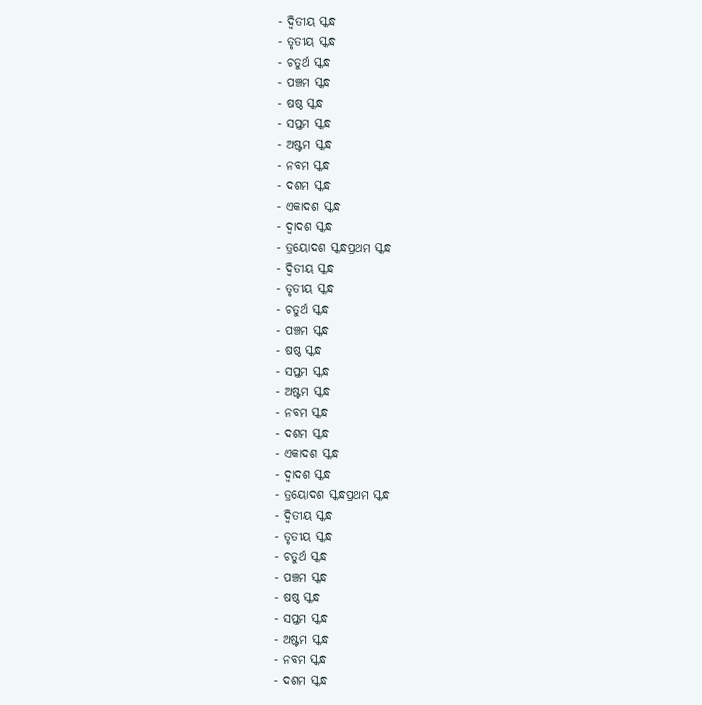- ଦ୍ଵିତୀୟ ସ୍କନ୍ଧ
- ତୃତୀୟ ସ୍କନ୍ଧ
- ଚତୁର୍ଥ ସ୍କନ୍ଧ
- ପଞ୍ଚମ ସ୍କନ୍ଧ
- ଷଷ୍ଠ ସ୍କନ୍ଧ
- ସପ୍ତମ ସ୍କନ୍ଧ
- ଅଷ୍ଟମ ସ୍କନ୍ଧ
- ନବମ ସ୍କନ୍ଧ
- ଦଶମ ସ୍କନ୍ଧ
- ଏକାଦଶ ସ୍କନ୍ଧ
- ଦ୍ଵାଦଶ ସ୍କନ୍ଧ
- ତ୍ରୟୋଦଶ ସ୍କନ୍ଧପ୍ରଥମ ସ୍କନ୍ଧ
- ଦ୍ଵିତୀୟ ସ୍କନ୍ଧ
- ତୃତୀୟ ସ୍କନ୍ଧ
- ଚତୁର୍ଥ ସ୍କନ୍ଧ
- ପଞ୍ଚମ ସ୍କନ୍ଧ
- ଷଷ୍ଠ ସ୍କନ୍ଧ
- ସପ୍ତମ ସ୍କନ୍ଧ
- ଅଷ୍ଟମ ସ୍କନ୍ଧ
- ନବମ ସ୍କନ୍ଧ
- ଦଶମ ସ୍କନ୍ଧ
- ଏକାଦଶ ସ୍କନ୍ଧ
- ଦ୍ଵାଦଶ ସ୍କନ୍ଧ
- ତ୍ରୟୋଦଶ ସ୍କନ୍ଧପ୍ରଥମ ସ୍କନ୍ଧ
- ଦ୍ଵିତୀୟ ସ୍କନ୍ଧ
- ତୃତୀୟ ସ୍କନ୍ଧ
- ଚତୁର୍ଥ ସ୍କନ୍ଧ
- ପଞ୍ଚମ ସ୍କନ୍ଧ
- ଷଷ୍ଠ ସ୍କନ୍ଧ
- ସପ୍ତମ ସ୍କନ୍ଧ
- ଅଷ୍ଟମ ସ୍କନ୍ଧ
- ନବମ ସ୍କନ୍ଧ
- ଦଶମ ସ୍କନ୍ଧ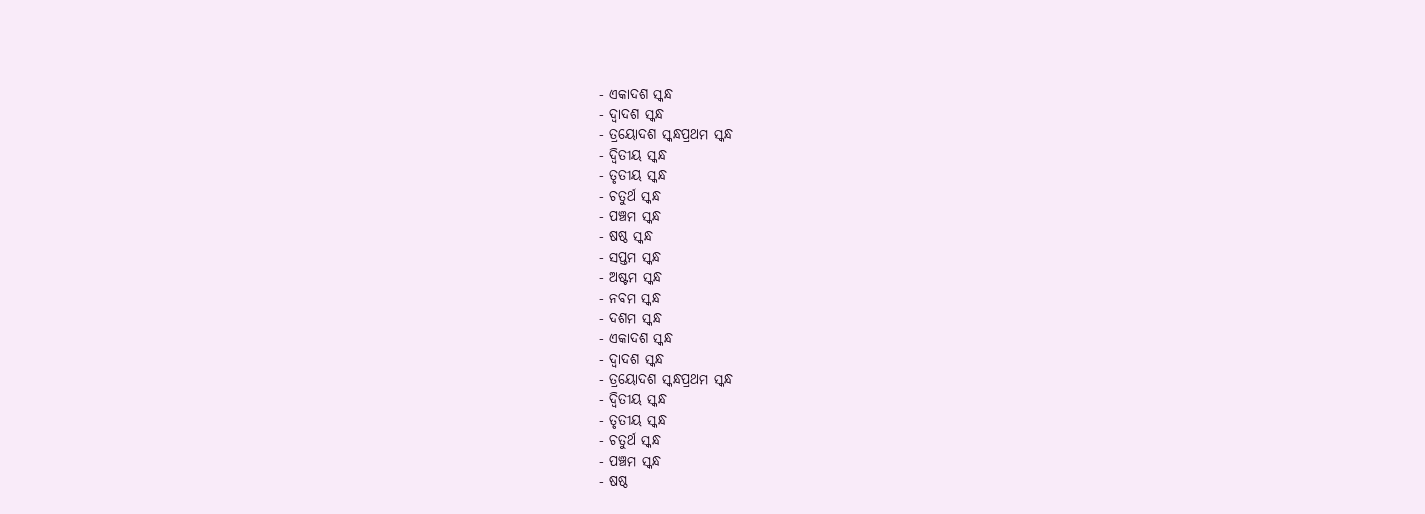- ଏକାଦଶ ସ୍କନ୍ଧ
- ଦ୍ଵାଦଶ ସ୍କନ୍ଧ
- ତ୍ରୟୋଦଶ ସ୍କନ୍ଧପ୍ରଥମ ସ୍କନ୍ଧ
- ଦ୍ଵିତୀୟ ସ୍କନ୍ଧ
- ତୃତୀୟ ସ୍କନ୍ଧ
- ଚତୁର୍ଥ ସ୍କନ୍ଧ
- ପଞ୍ଚମ ସ୍କନ୍ଧ
- ଷଷ୍ଠ ସ୍କନ୍ଧ
- ସପ୍ତମ ସ୍କନ୍ଧ
- ଅଷ୍ଟମ ସ୍କନ୍ଧ
- ନବମ ସ୍କନ୍ଧ
- ଦଶମ ସ୍କନ୍ଧ
- ଏକାଦଶ ସ୍କନ୍ଧ
- ଦ୍ଵାଦଶ ସ୍କନ୍ଧ
- ତ୍ରୟୋଦଶ ସ୍କନ୍ଧପ୍ରଥମ ସ୍କନ୍ଧ
- ଦ୍ଵିତୀୟ ସ୍କନ୍ଧ
- ତୃତୀୟ ସ୍କନ୍ଧ
- ଚତୁର୍ଥ ସ୍କନ୍ଧ
- ପଞ୍ଚମ ସ୍କନ୍ଧ
- ଷଷ୍ଠ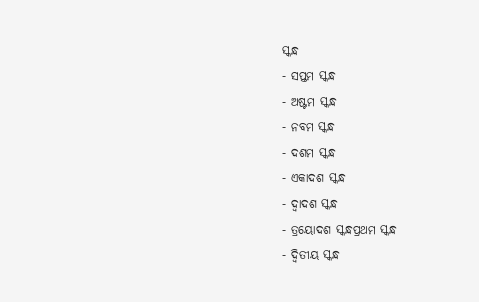ସ୍କନ୍ଧ
- ସପ୍ତମ ସ୍କନ୍ଧ
- ଅଷ୍ଟମ ସ୍କନ୍ଧ
- ନବମ ସ୍କନ୍ଧ
- ଦଶମ ସ୍କନ୍ଧ
- ଏକାଦଶ ସ୍କନ୍ଧ
- ଦ୍ଵାଦଶ ସ୍କନ୍ଧ
- ତ୍ରୟୋଦଶ ସ୍କନ୍ଧପ୍ରଥମ ସ୍କନ୍ଧ
- ଦ୍ଵିତୀୟ ସ୍କନ୍ଧ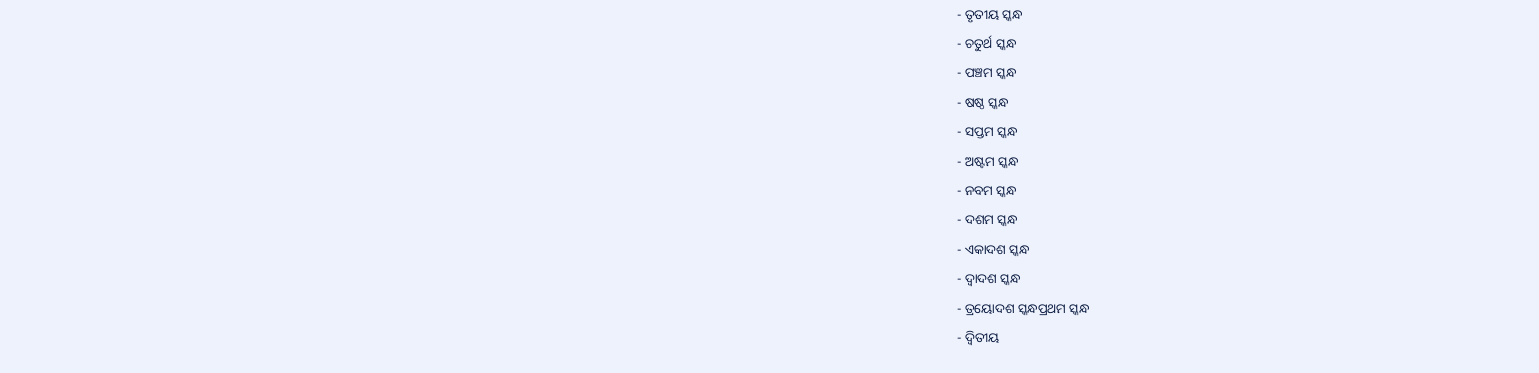- ତୃତୀୟ ସ୍କନ୍ଧ
- ଚତୁର୍ଥ ସ୍କନ୍ଧ
- ପଞ୍ଚମ ସ୍କନ୍ଧ
- ଷଷ୍ଠ ସ୍କନ୍ଧ
- ସପ୍ତମ ସ୍କନ୍ଧ
- ଅଷ୍ଟମ ସ୍କନ୍ଧ
- ନବମ ସ୍କନ୍ଧ
- ଦଶମ ସ୍କନ୍ଧ
- ଏକାଦଶ ସ୍କନ୍ଧ
- ଦ୍ଵାଦଶ ସ୍କନ୍ଧ
- ତ୍ରୟୋଦଶ ସ୍କନ୍ଧପ୍ରଥମ ସ୍କନ୍ଧ
- ଦ୍ଵିତୀୟ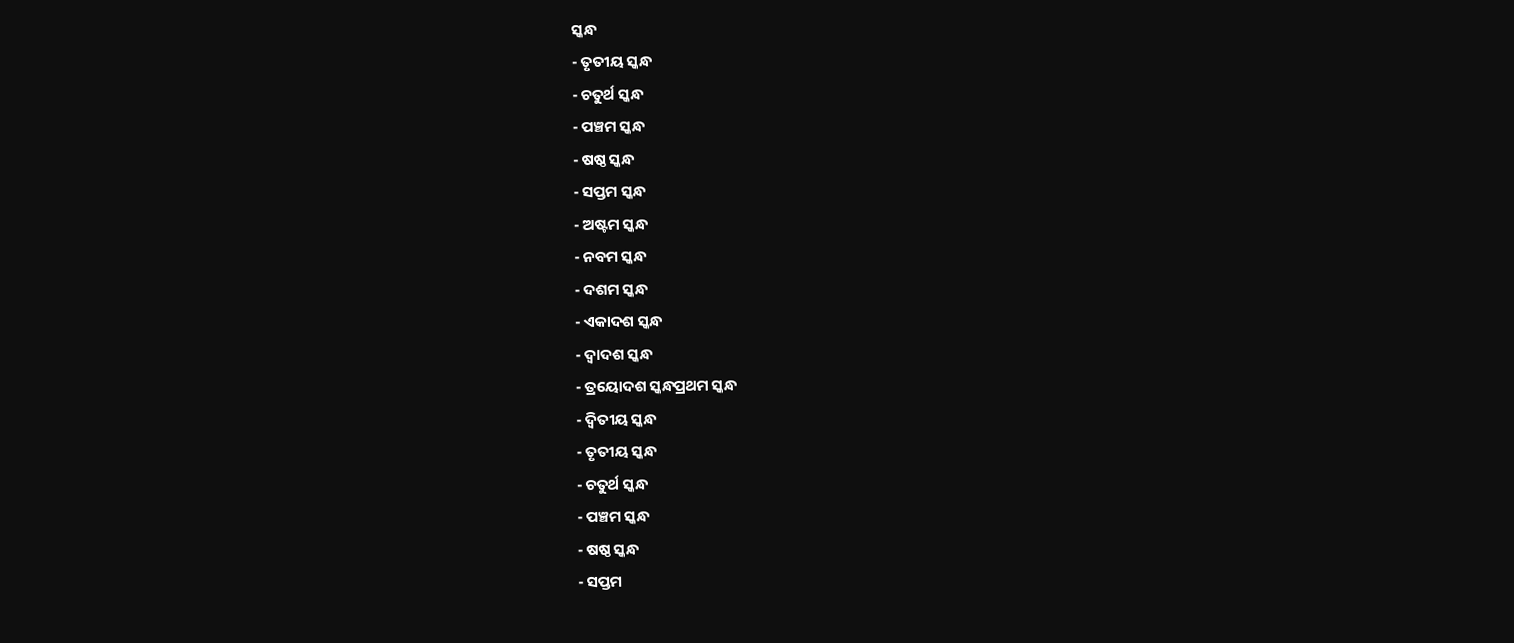ସ୍କନ୍ଧ
- ତୃତୀୟ ସ୍କନ୍ଧ
- ଚତୁର୍ଥ ସ୍କନ୍ଧ
- ପଞ୍ଚମ ସ୍କନ୍ଧ
- ଷଷ୍ଠ ସ୍କନ୍ଧ
- ସପ୍ତମ ସ୍କନ୍ଧ
- ଅଷ୍ଟମ ସ୍କନ୍ଧ
- ନବମ ସ୍କନ୍ଧ
- ଦଶମ ସ୍କନ୍ଧ
- ଏକାଦଶ ସ୍କନ୍ଧ
- ଦ୍ଵାଦଶ ସ୍କନ୍ଧ
- ତ୍ରୟୋଦଶ ସ୍କନ୍ଧପ୍ରଥମ ସ୍କନ୍ଧ
- ଦ୍ଵିତୀୟ ସ୍କନ୍ଧ
- ତୃତୀୟ ସ୍କନ୍ଧ
- ଚତୁର୍ଥ ସ୍କନ୍ଧ
- ପଞ୍ଚମ ସ୍କନ୍ଧ
- ଷଷ୍ଠ ସ୍କନ୍ଧ
- ସପ୍ତମ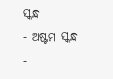ସ୍କନ୍ଧ
- ଅଷ୍ଟମ ସ୍କନ୍ଧ
-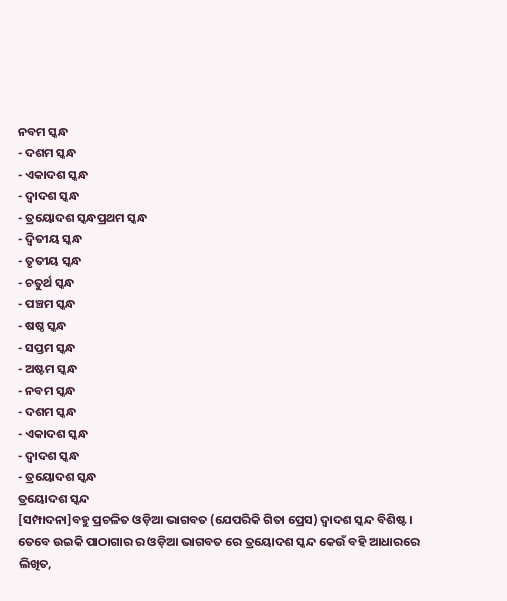ନବମ ସ୍କନ୍ଧ
- ଦଶମ ସ୍କନ୍ଧ
- ଏକାଦଶ ସ୍କନ୍ଧ
- ଦ୍ଵାଦଶ ସ୍କନ୍ଧ
- ତ୍ରୟୋଦଶ ସ୍କନ୍ଧପ୍ରଥମ ସ୍କନ୍ଧ
- ଦ୍ଵିତୀୟ ସ୍କନ୍ଧ
- ତୃତୀୟ ସ୍କନ୍ଧ
- ଚତୁର୍ଥ ସ୍କନ୍ଧ
- ପଞ୍ଚମ ସ୍କନ୍ଧ
- ଷଷ୍ଠ ସ୍କନ୍ଧ
- ସପ୍ତମ ସ୍କନ୍ଧ
- ଅଷ୍ଟମ ସ୍କନ୍ଧ
- ନବମ ସ୍କନ୍ଧ
- ଦଶମ ସ୍କନ୍ଧ
- ଏକାଦଶ ସ୍କନ୍ଧ
- ଦ୍ଵାଦଶ ସ୍କନ୍ଧ
- ତ୍ରୟୋଦଶ ସ୍କନ୍ଧ
ତ୍ରୟୋଦଶ ସ୍କନ୍ଦ
[ସମ୍ପାଦନା]ବହୁ ପ୍ରଚଳିତ ଓଡ଼ିଆ ଭାଗବତ (ଯେପରିକି ଗିତା ପ୍ରେସ) ଦ୍ଵାଦଶ ସ୍କନ୍ଦ ବିଶିଷ୍ଟ । ତେବେ ଉଇକି ପାଠାଗାର ର ଓଡ଼ିଆ ଭାଗବତ ରେ ତ୍ରୟୋଦଶ ସ୍କନ୍ଦ କେଉଁ ବହି ଆଧାରରେ ଲିଖିତ,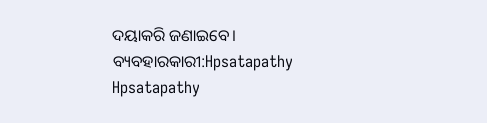ଦୟାକରି ଜଣାଇବେ। ବ୍ୟବହାରକାରୀ:Hpsatapathy Hpsatapathy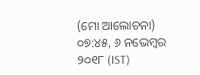(ମୋ ଆଲୋଚନା) ୦୭:୪୫, ୬ ନଭେମ୍ବର ୨୦୧୮ (IST)